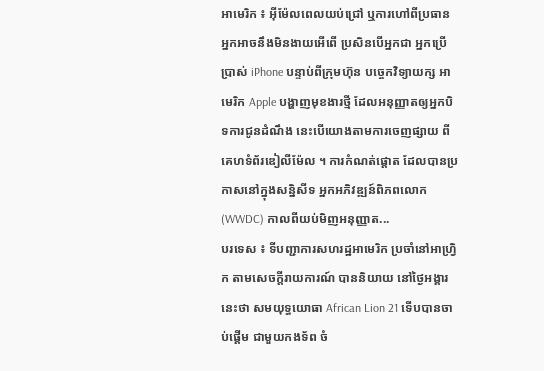អាមេរិក ៖ អ៊ីម៉ែលពេលយប់ជ្រៅ ឬការហៅពីប្រធាន អ្នកអាចនឹងមិនងាយអើពើ ប្រសិនបើអ្នកជា អ្នកប្រើប្រាស់ iPhone បន្ទាប់ពីក្រុមហ៊ុន បច្ចេកវិទ្យាយក្ស អាមេរិក Apple បង្ហាញមុខងារថ្មី ដែលអនុញ្ញាតឲ្យអ្នកបិទការជូនដំណឹង នេះបើយោងតាមការចេញផ្សាយ ពីគេហទំព័រឌៀលីម៉ែល ។ ការកំណត់ផ្តោត ដែលបានប្រកាសនៅក្នុងសន្និសីទ អ្នកអភិវឌ្ឍន៍ពិភពលោក (WWDC) កាលពីយប់មិញអនុញ្ញាត...
បរទេស ៖ ទីបញ្ជាការសហរដ្ឋអាមេរិក ប្រចាំនៅអាហ្វ្រិក តាមសេចក្តីរាយការណ៍ បាននិយាយ នៅថ្ងៃអង្គារនេះថា សមយុទ្ធយោធា African Lion 21 ទើបបានចាប់ផ្តើម ជាមួយកងទ័ព ចំ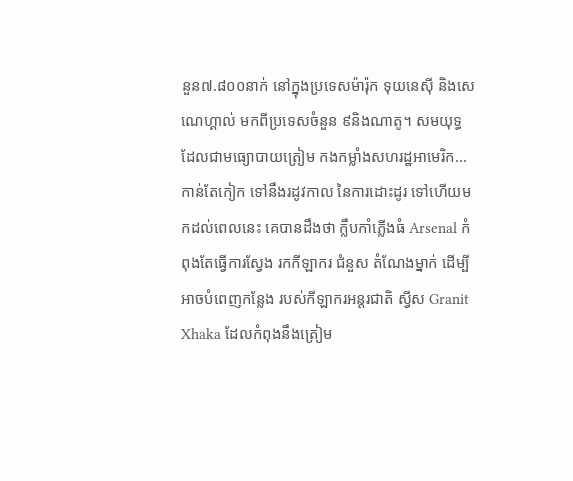នួន៧.៨០០នាក់ នៅក្នុងប្រទេសម៉ារ៉ុក ទុយនេស៊ី និងសេណេហ្គាល់ មកពីប្រទេសចំនួន ៩និងណាតូ។ សមយុទ្ធ ដែលជាមធ្យោបាយត្រៀម កងកម្លាំងសហរដ្ឋអាមេរិក...
កាន់តែកៀក ទៅនឹងរដូវកាល នៃការដោះដូរ ទៅហើយមកដល់ពេលនេះ គេបានដឹងថា ក្លឹបកាំភ្លើងធំ Arsenal កំពុងតែធ្វើការស្វែង រកកីឡាករ ជំនួស តំណែងម្នាក់ ដើម្បីអាចបំពេញកន្លែង របស់កីឡាករអន្តរជាតិ ស្វីស Granit Xhaka ដែលកំពុងនឹងត្រៀម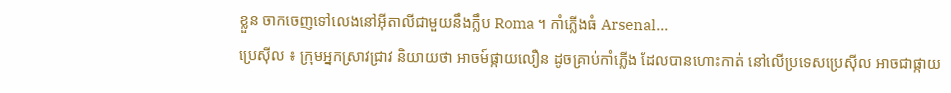ខ្លួន ចាកចេញទៅលេងនៅអ៊ីតាលីជាមួយនឹងក្លឹប Roma ។ កាំភ្លើងធំ Arsenal...
ប្រេស៊ីល ៖ ក្រុមអ្នកស្រាវជ្រាវ និយាយថា អាចម៍ផ្កាយលឿន ដូចគ្រាប់កាំភ្លើង ដែលបានហោះកាត់ នៅលើប្រទេសប្រេស៊ីល អាចជាផ្កាយ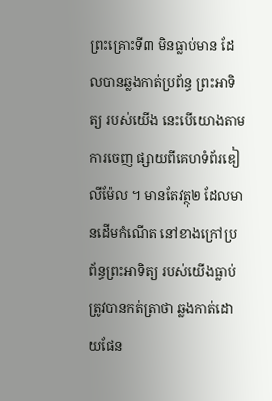ព្រះគ្រោះទី៣ មិនធ្លាប់មាន ដែលបានឆ្លងកាត់ប្រព័ន្ធ ព្រះអាទិត្យ របស់យើង នេះបើយោងតាមការចេញ ផ្សាយពីគេហទំព័រឌៀលីម៉ែល ។ មានតែវត្ថុ២ ដែលមានដើមកំណើត នៅខាងក្រៅប្រព័ន្ធព្រះអាទិត្យ របស់យើងធ្លាប់ ត្រូវបានកត់ត្រាថា ឆ្លងកាត់ដោយផែន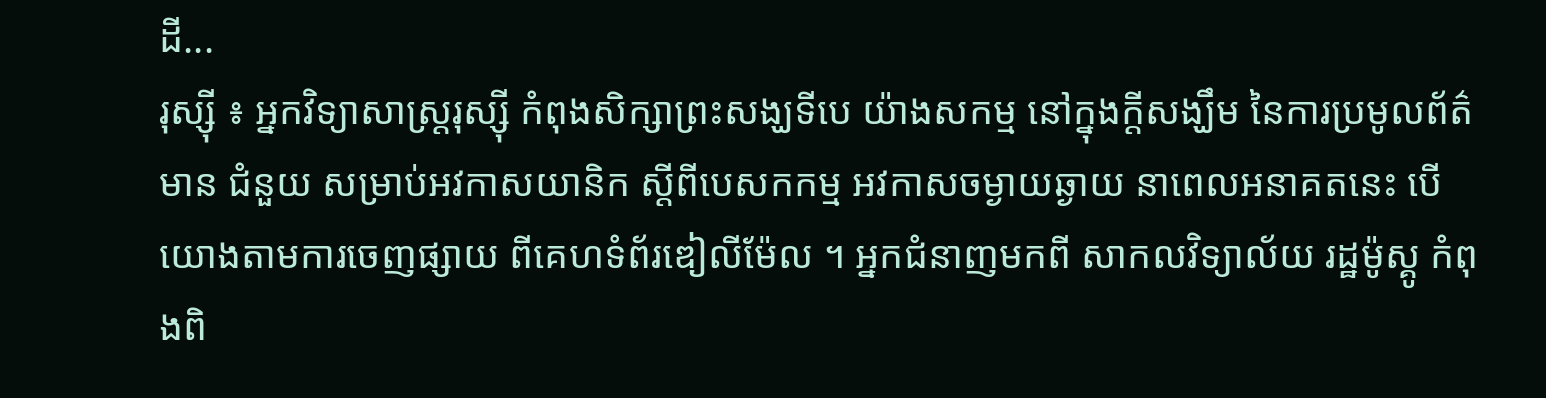ដី...
រុស្ស៊ី ៖ អ្នកវិទ្យាសាស្ត្ររុស្ស៊ី កំពុងសិក្សាព្រះសង្ឃទីបេ យ៉ាងសកម្ម នៅក្នុងក្តីសង្ឃឹម នៃការប្រមូលព័ត៌មាន ជំនួយ សម្រាប់អវកាសយានិក ស្តីពីបេសកកម្ម អវកាសចម្ងាយឆ្ងាយ នាពេលអនាគតនេះ បើយោងតាមការចេញផ្សាយ ពីគេហទំព័រឌៀលីម៉ែល ។ អ្នកជំនាញមកពី សាកលវិទ្យាល័យ រដ្ឋម៉ូស្គូ កំពុងពិ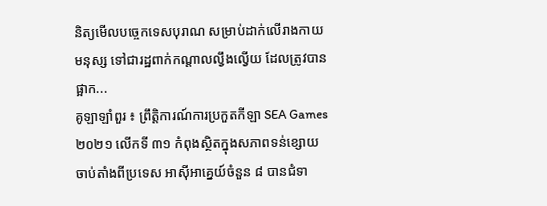និត្យមើលបច្ចេកទេសបុរាណ សម្រាប់ដាក់លើរាងកាយមនុស្ស ទៅជារដ្ឋពាក់កណ្តាលល្វឹងល្វើយ ដែលត្រូវបានផ្អាក...
គូឡាឡាំពួរ ៖ ព្រឹត្តិការណ៍ការប្រកួតកីឡា SEA Games ២០២១ លើកទី ៣១ កំពុងស្ថិតក្នុងសភាពទន់ខ្សោយ ចាប់តាំងពីប្រទេស អាស៊ីអាគ្នេយ៍ចំនួន ៨ បានជំទា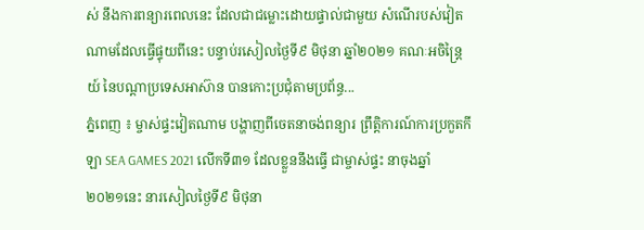ស់ នឹងការពន្យារពេលនេះ ដែលជាជម្លោះដោយផ្ទាល់ជាមួយ សំណើរបស់វៀតណាមដែលធ្វើផ្ទុយពីនេះ បន្ទាប់រសៀលថ្ងៃទី៩ មិថុនា ឆ្នាំ២០២១ គណៈអចិន្ដ្រៃយ៍ នៃបណ្ដាប្រទេសអាស៊ាន បានកោះប្រជុំតាមប្រព័ន្ធ...
ភ្នំពេញ ៖ ម្ចាស់ផ្ទះវៀតណាម បង្ហាញពីចេតនាចង់ពន្យារ ព្រឹត្តិការណ៍ការប្រកួតកីឡា SEA GAMES 2021 លើកទី៣១ ដែលខ្លួននឹងធ្វើ ជាម្ចាស់ផ្ទះ នាចុងឆ្នាំ២០២១នេះ នារសៀលថ្ងៃទី៩ មិថុនា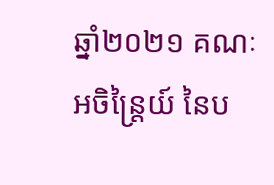ឆ្នាំ២០២១ គណៈអចិន្ដ្រៃយ៍ នៃប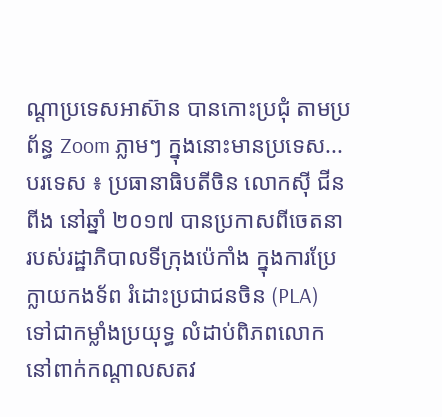ណ្ដាប្រទេសអាស៊ាន បានកោះប្រជុំ តាមប្រព័ន្ធ Zoom ភ្លាមៗ ក្នុងនោះមានប្រទេស...
បរទេស ៖ ប្រធានាធិបតីចិន លោកស៊ី ជីនពីង នៅឆ្នាំ ២០១៧ បានប្រកាសពីចេតនា របស់រដ្ឋាភិបាលទីក្រុងប៉េកាំង ក្នុងការប្រែក្លាយកងទ័ព រំដោះប្រជាជនចិន (PLA) ទៅជាកម្លាំងប្រយុទ្ធ លំដាប់ពិភពលោក នៅពាក់កណ្តាលសតវ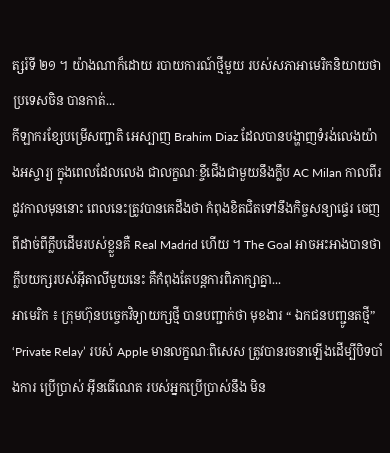ត្សរ៍ទី ២១ ។ យ៉ាងណាក៏ដោយ របាយការណ៍ថ្មីមួយ របស់សភាអាមេរិកនិយាយថា ប្រទេសចិន បានកាត់...
កីឡាករខ្សែបម្រើសញ្ជាតិ អេស្បាញ Brahim Diaz ដែលបានបង្ហាញទំរង់លេងយ៉ាងអស្ចារ្យ ក្នុងពេលដែលលេង ជាលក្ខណៈខ្ចីជើងជាមួយនឹងក្លឹប AC Milan កាលពីរដូវកាលមុននោះ ពេលនេះត្រូវបានគេដឹងថា កំពុងខិតជិតទៅនឹងកិច្ចសន្យាផ្ទេរ ចេញពីដាច់ពីក្លឹបដើមរបស់ខ្លួនគឺ Real Madrid ហើយ ។ The Goal អាចអះអាងបានថា ក្លឹបយក្សរបស់អ៊ីតាលីមួយនេះ គឺកំពុងតែបន្តការពិភាក្សាគ្នា...
អាមេរិក ៖ ក្រុមហ៊ុនបច្ចេកវិទ្យាយក្សថ្មី បានបញ្ជាក់ថា មុខងារ “ ឯកជនបញ្ជូនតថ្មី” ‘Private Relay’ របស់ Apple មានលក្ខណៈពិសេស ត្រូវបានរចនាឡើងដើម្បីបិទបាំងការ ប្រើប្រាស់ អ៊ីនធើណេត របស់អ្នកប្រើប្រាស់នឹង មិន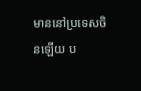មាននៅប្រទេសចិនឡើយ ប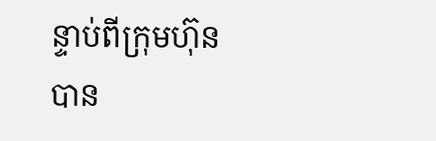ន្ទាប់ពីក្រុមហ៊ុន បាន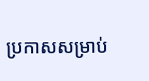ប្រកាសសម្រាប់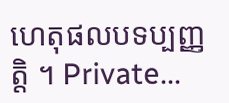ហេតុផលបទប្បញ្ញត្តិ ។ Private...